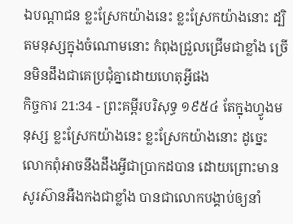ឯបណ្តាជន ខ្លះស្រែកយ៉ាងនេះ ខ្លះស្រែកយ៉ាងនោះ ដ្បិតមនុស្សក្នុងចំណោមនោះ កំពុងជ្រួលជ្រើមជាខ្លាំង ច្រើនមិនដឹងជាគេប្រជុំគ្នាដោយហេតុអ្វីផង
កិច្ចការ 21:34 - ព្រះគម្ពីរបរិសុទ្ធ ១៩៥៤ តែក្នុងហ្វូងមនុស្ស ខ្លះស្រែកយ៉ាងនេះ ខ្លះស្រែកយ៉ាងនោះ ដូច្នេះ លោកពុំអាចនឹងដឹងអ្វីជាប្រាកដបាន ដោយព្រោះមានសូរស៊ានអឺងកងជាខ្លាំង បានជាលោកបង្គាប់ឲ្យនាំ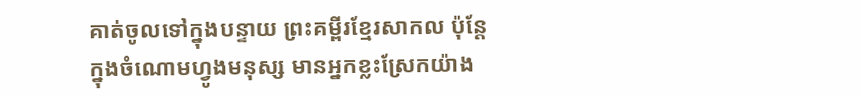គាត់ចូលទៅក្នុងបន្ទាយ ព្រះគម្ពីរខ្មែរសាកល ប៉ុន្តែក្នុងចំណោមហ្វូងមនុស្ស មានអ្នកខ្លះស្រែកយ៉ាង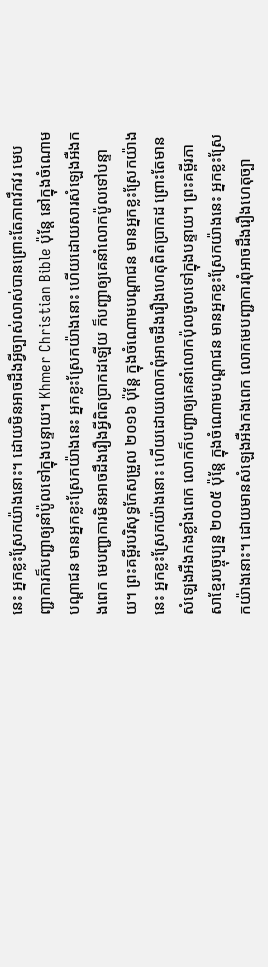នេះ អ្នកខ្លះស្រែកយ៉ាងនោះ។ ដោយមិនអាចដឹងអ្វីច្បាស់លាស់បានព្រោះតែភាពវឹកវរ មេបញ្ជាការក៏បញ្ជាឲ្យនាំប៉ូលទៅក្នុងបន្ទាយ។ Khmer Christian Bible ប៉ុន្ដែ នៅក្នុងចំណោមបណ្ដាជន មានអ្នកខ្លះស្រែកយ៉ាងនេះ អ្នកខ្លះស្រែកយ៉ាងនោះ ហើយដោយសារសំឡេងអឺងកងពេក មេបញ្ជាការមិនអាចដឹងរឿងអ្វីពិតប្រាកដឡើយ ក៏បញ្ជាឲ្យគេនាំលោកប៉ូលទៅបន្ទាយ។ ព្រះគម្ពីរបរិសុទ្ធកែសម្រួល ២០១៦ ប៉ុន្ដែ ក្នុងចំណោមបណ្តាជន មានអ្នកខ្លះស្រែកយ៉ាងនេះ អ្នកខ្លះស្រែកយ៉ាងនោះ ហើយដោយលោកពុំអាចដឹងរឿងហេតុពិតប្រាកដ ព្រោះតែមានសំឡេងអឺងកងខ្លាំងពេក លោកក៏បញ្ជាឲ្យគេនាំលោកប៉ុលចូលទៅក្នុងបន្ទាយ។ ព្រះគម្ពីរភាសាខ្មែរបច្ចុប្បន្ន ២០០៥ ប៉ុន្តែ ក្នុងចំណោមបណ្ដាជន មានអ្នកខ្លះស្រែកយ៉ាងនេះ អ្នកខ្លះស្រែកយ៉ាងនោះ។ ដោយមានសំឡេងអឺងកងពេក លោកមេបញ្ជាការពុំអាចដឹងរឿងហេតុច្បា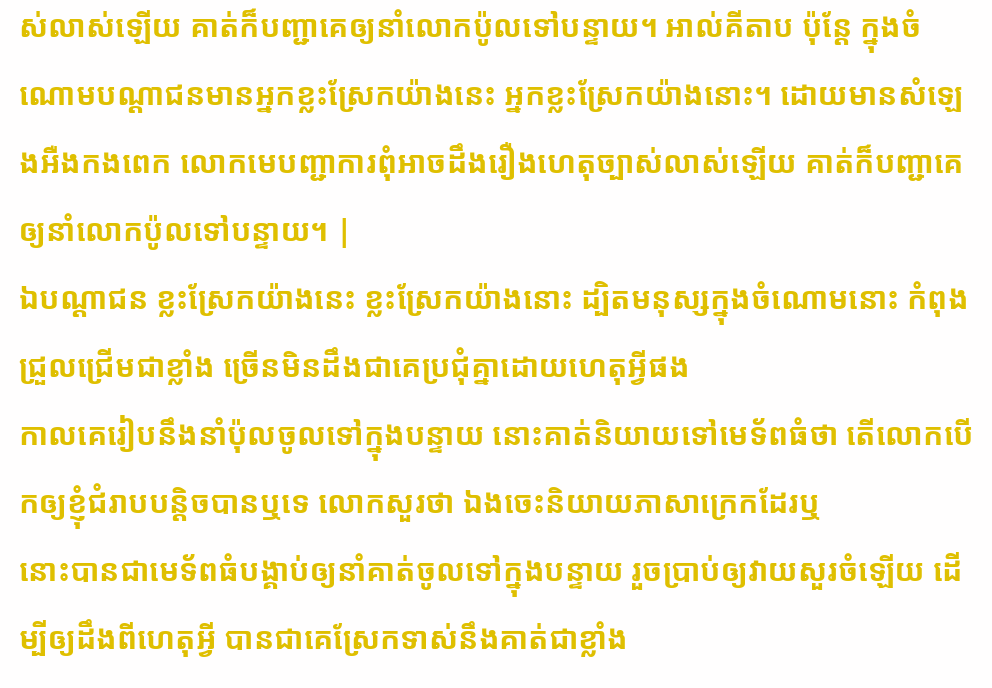ស់លាស់ឡើយ គាត់ក៏បញ្ជាគេឲ្យនាំលោកប៉ូលទៅបន្ទាយ។ អាល់គីតាប ប៉ុន្ដែ ក្នុងចំណោមបណ្ដាជនមានអ្នកខ្លះស្រែកយ៉ាងនេះ អ្នកខ្លះស្រែកយ៉ាងនោះ។ ដោយមានសំឡេងអឺងកងពេក លោកមេបញ្ជាការពុំអាចដឹងរឿងហេតុច្បាស់លាស់ឡើយ គាត់ក៏បញ្ជាគេឲ្យនាំលោកប៉ូលទៅបន្ទាយ។ |
ឯបណ្តាជន ខ្លះស្រែកយ៉ាងនេះ ខ្លះស្រែកយ៉ាងនោះ ដ្បិតមនុស្សក្នុងចំណោមនោះ កំពុងជ្រួលជ្រើមជាខ្លាំង ច្រើនមិនដឹងជាគេប្រជុំគ្នាដោយហេតុអ្វីផង
កាលគេរៀបនឹងនាំប៉ុលចូលទៅក្នុងបន្ទាយ នោះគាត់និយាយទៅមេទ័ពធំថា តើលោកបើកឲ្យខ្ញុំជំរាបបន្តិចបានឬទេ លោកសួរថា ឯងចេះនិយាយភាសាក្រេកដែរឬ
នោះបានជាមេទ័ពធំបង្គាប់ឲ្យនាំគាត់ចូលទៅក្នុងបន្ទាយ រួចប្រាប់ឲ្យវាយសួរចំឡើយ ដើម្បីឲ្យដឹងពីហេតុអ្វី បានជាគេស្រែកទាស់នឹងគាត់ជាខ្លាំង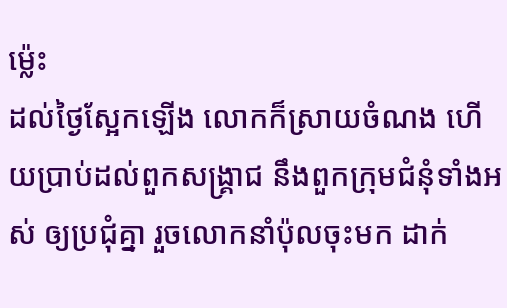ម៉្លេះ
ដល់ថ្ងៃស្អែកឡើង លោកក៏ស្រាយចំណង ហើយប្រាប់ដល់ពួកសង្គ្រាជ នឹងពួកក្រុមជំនុំទាំងអស់ ឲ្យប្រជុំគ្នា រួចលោកនាំប៉ុលចុះមក ដាក់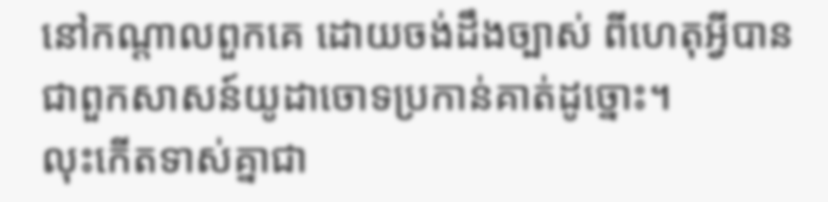នៅកណ្តាលពួកគេ ដោយចង់ដឹងច្បាស់ ពីហេតុអ្វីបានជាពួកសាសន៍យូដាចោទប្រកាន់គាត់ដូច្នោះ។
លុះកើតទាស់គ្នាជា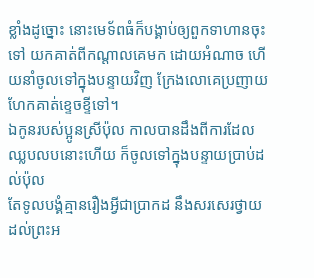ខ្លាំងដូច្នោះ នោះមេទ័ពធំក៏បង្គាប់ឲ្យពួកទាហានចុះទៅ យកគាត់ពីកណ្តាលគេមក ដោយអំណាច ហើយនាំចូលទៅក្នុងបន្ទាយវិញ ក្រែងលោគេប្រញាយហែកគាត់ខ្ទេចខ្ទីទៅ។
ឯកូនរបស់ប្អូនស្រីប៉ុល កាលបានដឹងពីការដែលឈ្លបលបនោះហើយ ក៏ចូលទៅក្នុងបន្ទាយប្រាប់ដល់ប៉ុល
តែទូលបង្គំគ្មានរឿងអ្វីជាប្រាកដ នឹងសរសេរថ្វាយដល់ព្រះអ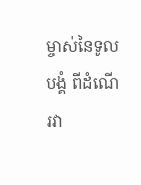ម្ចាស់នៃទូលបង្គំ ពីដំណើរវា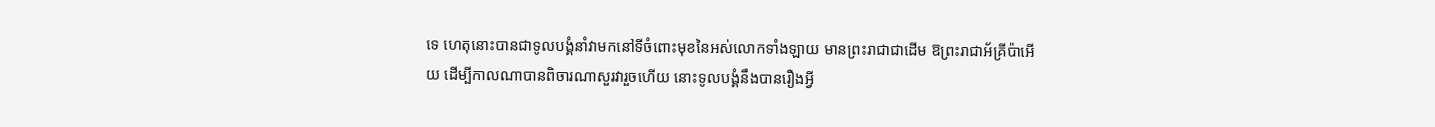ទេ ហេតុនោះបានជាទូលបង្គំនាំវាមកនៅទីចំពោះមុខនៃអស់លោកទាំងឡាយ មានព្រះរាជាជាដើម ឱព្រះរាជាអ័គ្រីប៉ាអើយ ដើម្បីកាលណាបានពិចារណាសួរវារួចហើយ នោះទូលបង្គំនឹងបានរឿងអ្វី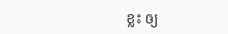ខ្លះ ឲ្យ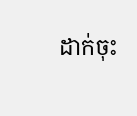ដាក់ចុះ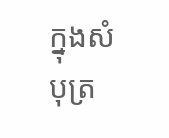ក្នុងសំបុត្រ